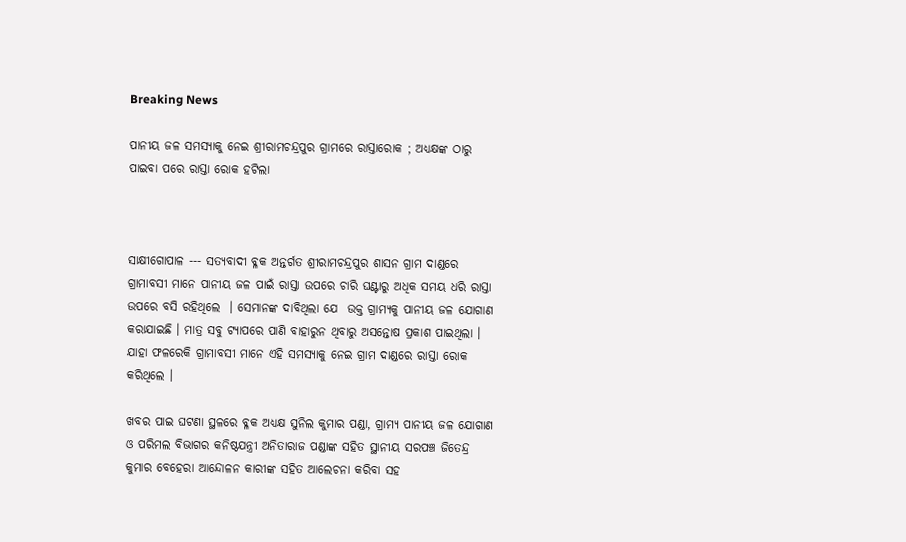Breaking News

ପାନୀୟ ଜଳ ସମସ୍ୟାକୁ ନେଇ ଶ୍ରୀରାମଚନ୍ଦ୍ରପୁର ଗ୍ରାମରେ ରାସ୍ତାରୋକ ; ଅଧ୍ୟକ୍ଷଙ୍କ ଠାରୁ ପାଇବା ପରେ ରାସ୍ତା ରୋକ ହଟିଲା



ସାକ୍ଷୀଗୋପାଳ --- ସତ୍ୟବାଦୀ ବ୍ଳକ ଅନ୍ତର୍ଗତ ଶ୍ରୀରାମଚନ୍ଦ୍ରପୁର ଶାସନ ଗ୍ରାମ ଦାଣ୍ଡରେ ଗ୍ରାମାବସୀ ମାନେ ପାନୀୟ ଜଳ ପାଇଁ ରାସ୍ତା ଉପରେ ଚାରି ଘଣ୍ଟାରୁ ଅଧିକ ସମୟ ଧରି ରାସ୍ତା ଉପରେ ବସି ରହିଥିଲେ  । ସେମାନଙ୍କ ଦାବିଥିଲା ଯେ  ଉକ୍ତ ଗ୍ରାମ୍ୟକୁ ପାନୀୟ ଜଳ ଯୋଗାଣ କରାଯାଇଛି । ମାତ୍ର ସବୁ ଟ୍ୟାପରେ ପାଣି ବାହାରୁନ ଥିବାରୁ ଅସନ୍ତୋଷ ପ୍ରକାଶ ପାଇଥିଲା । ଯାହା ଫଳରେକି ଗ୍ରାମାବସୀ ମାନେ ଏହି ସମସ୍ୟାକୁ ନେଇ ଗ୍ରାମ ଦାଣ୍ଡରେ ରାସ୍ତା ରୋକ କରିଥିଲେ ।

ଖବର ପାଇ ଘଟଣା ସ୍ଥଳରେ ବ୍ଳକ ଅଧ୍ୟକ୍ଷ ସୁନିଲ କୁମାର ପଣ୍ଡା, ଗ୍ରାମ୍ୟ ପାନୀୟ ଜଳ ଯୋଗାଣ ଓ ପରିମଲ ବିଭାଗର କନିଷ୍ଠଯନ୍ତ୍ରୀ ଅନିତାରାଜ ପଣ୍ଡାଙ୍କ ସହିତ ସ୍ଥାନୀୟ ସରପଞ୍ଚ ଜିତେନ୍ଦ୍ର କୁମାର ବେହେରା ଆନ୍ଦୋଳନ କାରୀଙ୍କ ସହିତ ଆଲେଚନା କରିବା ସହ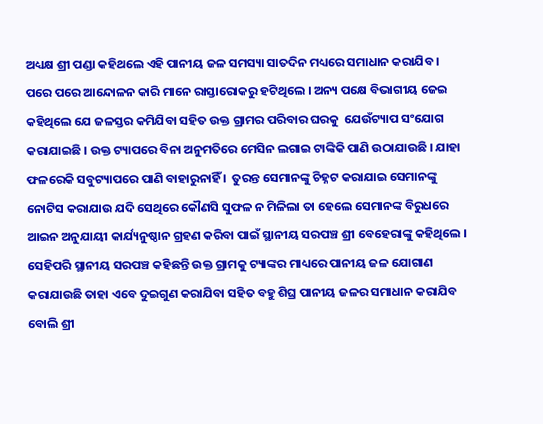ଅଧ୍ୟକ୍ଷ ଶ୍ରୀ ପଣ୍ଡା କହିଥଲେ ଏହି ପାନୀୟ ଜଳ ସମସ୍ୟା ସାତଦିନ ମଧ୍ୟରେ ସମାଧାନ କରାଯିବ ।  ପରେ ପରେ ଆନ୍ଦୋଳନ କାରି ମାନେ ରାସ୍ତାରୋକରୁ ହଟିଥିଲେ । ଅନ୍ୟ ପକ୍ଷେ ବିଭାଗୀୟ ଜେଇ କହିଥିଲେ ଯେ ଜଳସ୍ତର କମିଯିବା ସହିତ ଉକ୍ତ ଗ୍ରାମର ପରିବାର ଘରକୁ  ଯେଉଁଟ୍ୟାପ ସଂଯୋଗ କରାଯାଇଛି । ଉକ୍ତ ଟ୍ୟାପରେ ବିନା ଅନୁମତିରେ ମେସିନ ଲଗାଇ ଟାଙ୍କିକି ପାଣି ଉଠାଯାଉଛି । ଯାହା ଫଳରେକି ସବୁଟ୍ୟାପରେ ପାଣି ବାହାରୁନାହିଁ ।  ତୁରନ୍ତ ସେମାନଙ୍କୁ ଚିହ୍ନଟ କରାଯାଇ ସେମାନଙ୍କୁ ନୋଟିସ କରାଯାଉ ଯଦି ସେଥିରେ କୌଣସି ସୁଫଳ ନ ମିଳିଲା ତା ହେଲେ ସେମାନଙ୍କ ବିରୁଧରେ ଆଇନ ଅନୁଯାୟୀ କାର୍ଯ୍ୟନୁଷ୍ଠାନ ଗ୍ରହଣ କରିବା ପାଇଁ ସ୍ଥାନୀୟ ସରପଞ୍ଚ ଶ୍ରୀ ବେହେରାଙ୍କୁ କହିଥିଲେ । ସେହିପରି ସ୍ଥାନୀୟ ସରପଞ୍ଚ କହିଛନ୍ତି ଉକ୍ତ ଗ୍ରାମକୁ ଟ୍ୟାଙ୍କର ମାଧ୍ୟରେ ପାନୀୟ ଜଳ ଯୋଗାଣ କରାଯାଉଛି ତାହା ଏବେ ଦୁଇଗୁଣ କରାଯିବା ସହିତ ବହୁ ଶିଘ୍ର ପାନୀୟ ଜଳର ସମାଧାନ କରାଯିବ ବୋଲି ଶ୍ରୀ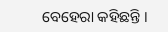ବେହେରା କହିଛନ୍ତି ।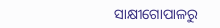ସାକ୍ଷୀଗୋପାଳରୁ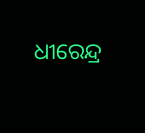ଧୀରେନ୍ଦ୍ର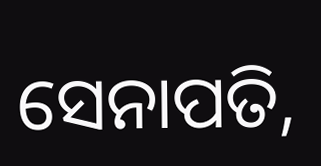ସେନାପତି,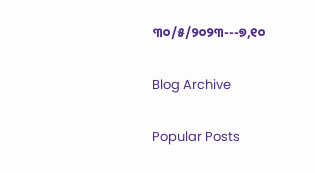୩୦/୫/୨୦୨୩---୭,୧୦

Blog Archive

Popular Posts